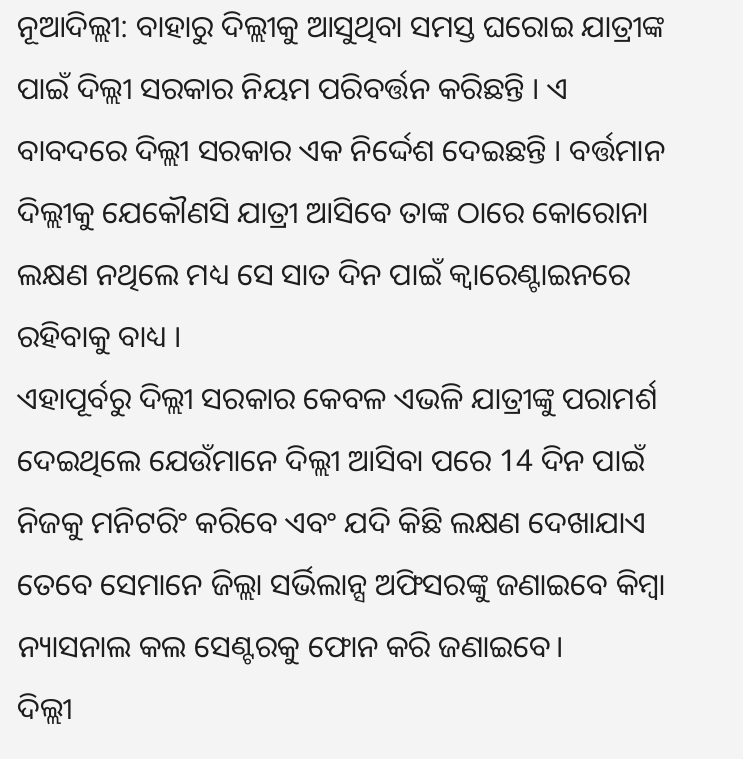ନୂଆଦିଲ୍ଲୀ: ବାହାରୁ ଦିଲ୍ଲୀକୁ ଆସୁଥିବା ସମସ୍ତ ଘରୋଇ ଯାତ୍ରୀଙ୍କ ପାଇଁ ଦିଲ୍ଲୀ ସରକାର ନିୟମ ପରିବର୍ତ୍ତନ କରିଛନ୍ତି । ଏ ବାବଦରେ ଦିଲ୍ଲୀ ସରକାର ଏକ ନିର୍ଦ୍ଦେଶ ଦେଇଛନ୍ତି । ବର୍ତ୍ତମାନ ଦିଲ୍ଲୀକୁ ଯେକୌଣସି ଯାତ୍ରୀ ଆସିବେ ତାଙ୍କ ଠାରେ କୋରୋନା ଲକ୍ଷଣ ନଥିଲେ ମଧ୍ୟ ସେ ସାତ ଦିନ ପାଇଁ କ୍ବାରେଣ୍ଟାଇନରେ ରହିବାକୁ ବାଧ୍ୟ ।
ଏହାପୂର୍ବରୁ ଦିଲ୍ଲୀ ସରକାର କେବଳ ଏଭଳି ଯାତ୍ରୀଙ୍କୁ ପରାମର୍ଶ ଦେଇଥିଲେ ଯେଉଁମାନେ ଦିଲ୍ଲୀ ଆସିବା ପରେ 14 ଦିନ ପାଇଁ ନିଜକୁ ମନିଟରିଂ କରିବେ ଏବଂ ଯଦି କିଛି ଲକ୍ଷଣ ଦେଖାଯାଏ ତେବେ ସେମାନେ ଜିଲ୍ଲା ସର୍ଭିଲାନ୍ସ ଅଫିସରଙ୍କୁ ଜଣାଇବେ କିମ୍ବା ନ୍ୟାସନାଲ କଲ ସେଣ୍ଟରକୁ ଫୋନ କରି ଜଣାଇବେ।
ଦିଲ୍ଲୀ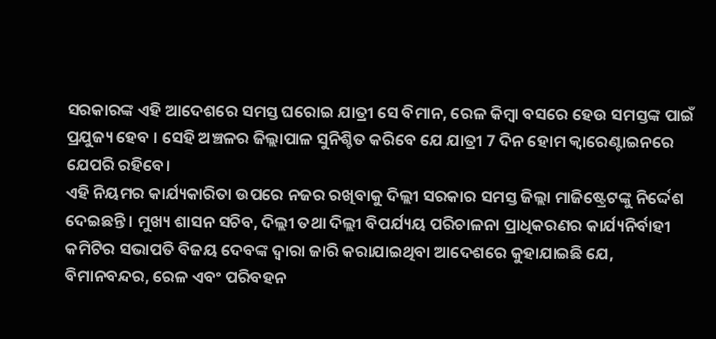ସରକାରଙ୍କ ଏହି ଆଦେଶରେ ସମସ୍ତ ଘରୋଇ ଯାତ୍ରୀ ସେ ବିମାନ, ରେଳ କିମ୍ବା ବସରେ ହେଉ ସମସ୍ତଙ୍କ ପାଇଁ ପ୍ରଯୁଜ୍ୟ ହେବ । ସେହି ଅଞ୍ଚଳର ଜିଲ୍ଲାପାଳ ସୁନିଶ୍ଚିତ କରିବେ ଯେ ଯାତ୍ରୀ 7 ଦିନ ହୋମ କ୍ବାରେଣ୍ଟାଇନରେ ଯେପରି ରହିବେ।
ଏହି ନିୟମର କାର୍ଯ୍ୟକାରିତା ଉପରେ ନଜର ରଖିବାକୁ ଦିଲ୍ଲୀ ସରକାର ସମସ୍ତ ଜିଲ୍ଲା ମାଜିଷ୍ଟ୍ରେଟଙ୍କୁ ନିର୍ଦ୍ଦେଶ ଦେଇଛନ୍ତି । ମୁଖ୍ୟ ଶାସନ ସଚିବ, ଦିଲ୍ଲୀ ତଥା ଦିଲ୍ଲୀ ବିପର୍ଯ୍ୟୟ ପରିଚାଳନା ପ୍ରାଧିକରଣର କାର୍ଯ୍ୟନିର୍ବାହୀ କମିଟିର ସଭାପତି ବିଜୟ ଦେବଙ୍କ ଦ୍ବାରା ଜାରି କରାଯାଇଥିବା ଆଦେଶରେ କୁହାଯାଇଛି ଯେ, ବିମାନବନ୍ଦର, ରେଳ ଏବଂ ପରିବହନ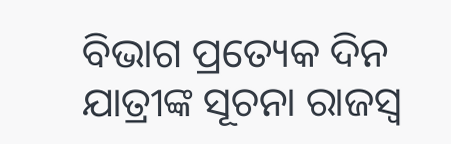ବିଭାଗ ପ୍ରତ୍ୟେକ ଦିନ ଯାତ୍ରୀଙ୍କ ସୂଚନା ରାଜସ୍ୱ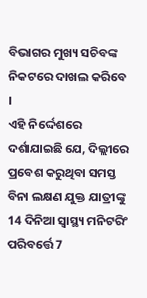ବିଭାଗର ମୁଖ୍ୟ ସଚିବଙ୍କ ନିକଟରେ ଦାଖଲ କରିବେ ।
ଏହି ନିର୍ଦ୍ଦେଶରେ ଦର୍ଶାଯାଇଛି ଯେ, ଦିଲ୍ଲୀରେ ପ୍ରବେଶ କରୁଥିବା ସମସ୍ତ ବିନା ଲକ୍ଷଣ ଯୁକ୍ତ ଯାତ୍ରୀଙ୍କୁ 14 ଦିନିଆ ସ୍ବାସ୍ଥ୍ୟ ମନିଟରିଂ ପରିବର୍ତ୍ତେ 7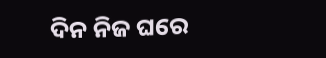ଦିନ ନିଜ ଘରେ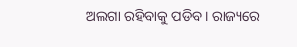ଅଲଗା ରହିବାକୁ ପଡିବ। ରାଜ୍ୟରେ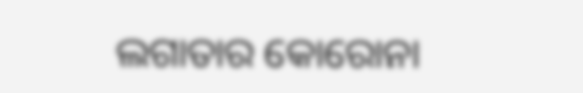ଲଗାତାର କୋରୋନା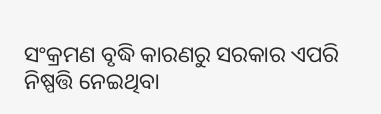ସଂକ୍ରମଣ ବୃଦ୍ଧି କାରଣରୁ ସରକାର ଏପରି ନିଷ୍ପତ୍ତି ନେଇଥିବା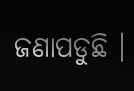ଜଣାପଡୁଛି ।